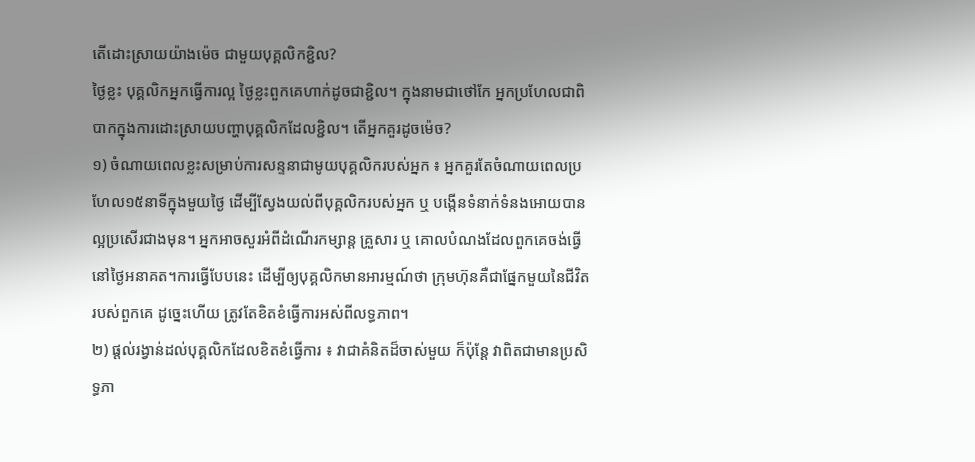តើដោះស្រាយយ៉ាងម៉េច ជាមួយបុគ្គលិកខ្ជិល?
ថ្ងៃខ្លះ បុគ្គលិកអ្នកធ្វើការល្អ ថ្ងៃខ្លះពួកគេហាក់ដូចជាខ្ជិល។ ក្នុងនាមជាថៅកែ អ្នកប្រហែលជាពិបាកក្នុងការដោះស្រាយបញ្ហាបុគ្គលិកដែលខ្ជិល។ តើអ្នកគួរដូចម៉េច?
១) ចំណាយពេលខ្លះសម្រាប់ការសន្ទនាជាមូយបុគ្គលិករបស់អ្នក ៖ អ្នកគួរតែចំណាយពេលប្រហែល១៥នាទីក្នុងមួយថ្ងៃ ដើម្បីស្វែងយល់ពីបុគ្គលិករបស់អ្នក ឬ បង្កើនទំនាក់ទំនងអោយបានល្អប្រសើរជាងមុន។ អ្នកអាចសួរអំពីដំណើរកម្សាន្ត គ្រួសារ ឬ គោលបំណងដែលពួកគេចង់ធ្វើនៅថ្ងៃអនាគត។ការធ្វើបែបនេះ ដើម្បីឲ្យបុគ្គលិកមានអារម្មណ៍ថា ក្រុមហ៊ុនគឺជាផ្នែកមួយនៃជីវិតរបស់ពួកគេ ដូច្នេះហើយ ត្រូវតែខិតខំធ្វើការអស់ពីលទ្ធភាព។
២) ផ្តល់រង្វាន់ដល់បុគ្គលិកដែលខិតខំធ្វើការ ៖ វាជាគំនិតដ៏ចាស់មួយ ក៏ប៉ុន្តែ វាពិតជាមានប្រសិទ្ធភា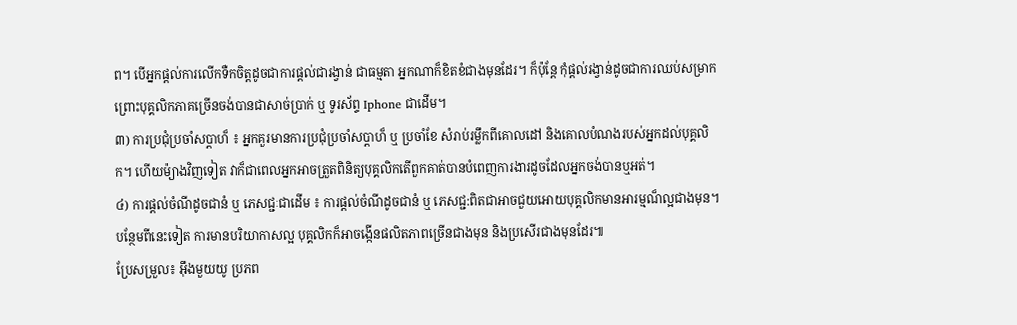ព។ បើអ្នកផ្តល់ការលើកទឺកចិត្តដូចជាការផ្តល់ជារង្វាន់ ជាធម្មតា អ្នកណាក៏ខិតខំជាងមុនដែរ។ ក៏ប៉ុន្តែ កុំផ្តល់រង្វាន់ដូចជាការឈប់សម្រាក ព្រោះបុគ្គលិកភាគច្រើនចង់បានជាសាច់ប្រាក់ ឬ ទូរស័ព្ទ Iphone ជាដើម។
៣) ការប្រជុំប្រចាំសប្តាហ៏ ៖ អ្នកគួរមានការប្រជុំប្រចាំសប្តាហ៏ ឬ ប្រចាំខែ សំរាប់រម្លឹកពីគោលដៅ និងគោលបំណងរបស់អ្នកដល់បុគ្គលិក។ ហើយម៉្យាងវិញទៀត វាក៏ជាពេលអ្នកអាចត្រួតពិនិត្យបុគ្គលិកតើពួកគាត់បានបំពេញការងារដូចដែលអ្នកចង់បានឬអត់។
៤) ការផ្តល់ចំណីដូចជានំ ឬ ភេសជ្ជៈជាដើម ៖ ការផ្តល់ចំណីដូចជានំ ឬ ភេសជ្ជ:ពិតជាអាចជួយអោយបុគ្គលិកមានអារម្មណ៏ល្អជាងមុន។ បន្ថែមពីនេះទៀត ការមានបរិយាកាសល្អ បុគ្គលិកក៏អាចង្កើនផលិតភាពច្រើនជាងមុន និងប្រសើរជាងមុនដែរ៕
ប្រែសម្រួល៖ អុឹងមួយយូ ប្រភព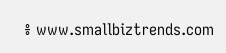៖ www.smallbiztrends.com